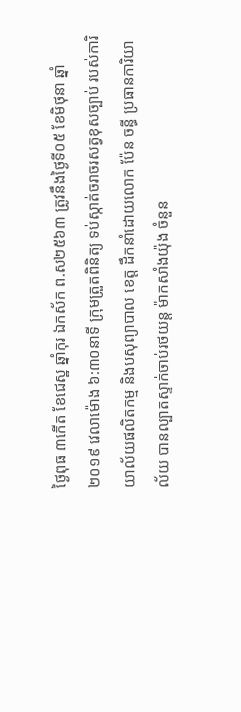ថ្ងៃពុធ ៣កើត ខែជេស្ឋ ឆ្នាំកុរ ឯកស័ក ព.ស២៥៦៣ ត្រូវនឹងថ្ងៃទី០៥ ខែមិថុនា ឆ្នាំ២០១៩ វេលាម៉ោង ៦:៣០នាទី ក្រុមត្រួតពិនិត្យ ទប់ស្កាត់ចរាចរសត្វខុសច្បាប់ របស់ការិយាល័យផលិតកម្ម និងបសុព្យាបាល ខេត្ត ដឹកនាំដោយលោក ប៉ែន ចន្ធី ប្រធានការិយាល័យ បានល្បាតស្ទាក់ចាប់រថយន្ត ម៉ាកសាំងយ៉ុង ចំនួន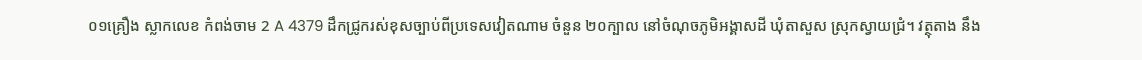០១គ្រឿង ស្លាកលេខ កំពង់ចាម 2 A 4379 ដឹកជ្រូករស់ខុសច្បាប់ពីប្រទេសវៀតណាម ចំនួន ២០ក្បាល នៅចំណុចភូមិអង្គាសដី ឃុំតាសួស ស្រុកស្វាយជ្រំ។ វត្ថុតាង នឹង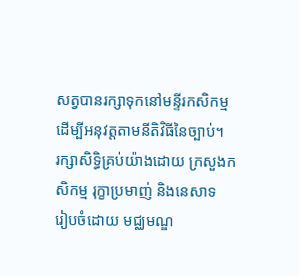សត្វបានរក្សាទុកនៅមន្ទីរកសិកម្មដើម្បីអនុវត្តតាមនីតិវិធីនៃច្បាប់។
រក្សាសិទិ្ធគ្រប់យ៉ាងដោយ ក្រសួងកសិកម្ម រុក្ខាប្រមាញ់ និងនេសាទ
រៀបចំដោយ មជ្ឈមណ្ឌ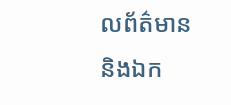លព័ត៌មាន និងឯក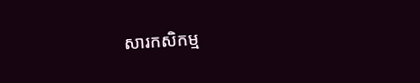សារកសិកម្ម